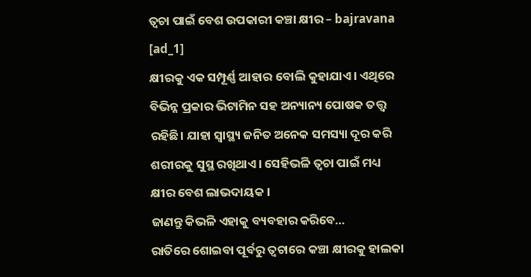ତ୍ୱଚା ପାଇଁ ବେଶ ଉପକାରୀ କଞ୍ଚା କ୍ଷୀର – bajravana
[ad_1]
କ୍ଷୀରକୁ ଏକ ସମ୍ପୂର୍ଣ୍ଣ ଆହାର ବୋଲି କୁହାଯାଏ। ଏଥିରେ ବିଭିନ୍ନ ପ୍ରକାର ଭିଟାମିନ ସହ ଅନ୍ୟାନ୍ୟ ପୋଷକ ତତ୍ତ୍ୱ ରହିଛି। ଯାହା ସ୍ୱାସ୍ଥ୍ୟ ଜନିତ ଅନେକ ସମସ୍ୟା ଦୂର କରି ଶରୀରକୁ ସୁସ୍ଥ ରଖିଥାଏ। ସେହିଭଳି ତ୍ୱଚା ପାଇଁ ମଧ୍ୟ କ୍ଷୀର ବେଶ ଲାଭଦାୟକ ।
ଜାଣନ୍ତୁ କିଭଳି ଏହାକୁ ବ୍ୟବହାର କରିବେ…
ରାତିରେ ଶୋଇବା ପୂର୍ବରୁ ତ୍ୱଚାରେ କଞ୍ଚା କ୍ଷୀରକୁ ହାଲକା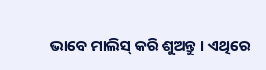ଭାବେ ମାଲିସ୍ କରି ଶୁଅନ୍ତୁ । ଏଥିରେ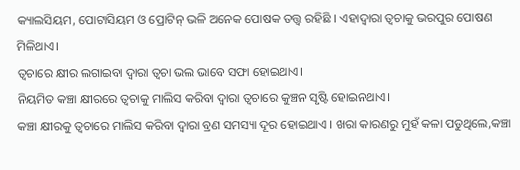କ୍ୟାଲସିୟମ, ପୋଟାସିୟମ ଓ ପ୍ରୋଟିନ୍ ଭଳି ଅନେକ ପୋଷକ ତତ୍ତ୍ୱ ରହିଛି । ଏହାଦ୍ୱାରା ତ୍ୱଚାକୁ ଭରପୁର ପୋଷଣ ମିଳିଥାଏ।
ତ୍ୱଚାରେ କ୍ଷୀର ଲଗାଇବା ଦ୍ୱାରା ତ୍ୱଚା ଭଲ ଭାବେ ସଫା ହୋଇଥାଏ।
ନିୟମିତ କଞ୍ଚା କ୍ଷୀରରେ ତ୍ୱଚାକୁ ମାଲିସ କରିବା ଦ୍ୱାରା ତ୍ୱଚାରେ କୁଞ୍ଚନ ସୃଷ୍ଟି ହୋଇନଥାଏ।
କଞ୍ଚା କ୍ଷୀରକୁ ତ୍ୱଚାରେ ମାଲିସ କରିବା ଦ୍ୱାରା ବ୍ରଣ ସମସ୍ୟା ଦୂର ହୋଇଥାଏ । ଖରା କାରଣରୁ ମୁହଁ କଳା ପଡୁଥିଲେ,କଞ୍ଚା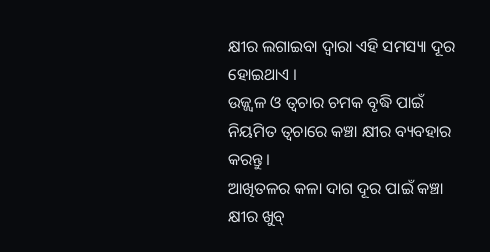କ୍ଷୀର ଲଗାଇବା ଦ୍ୱାରା ଏହି ସମସ୍ୟା ଦୂର ହୋଇଥାଏ ।
ଉଜ୍ଜ୍ୱଳ ଓ ତ୍ୱଚାର ଚମକ ବୃଦ୍ଧି ପାଇଁ ନିୟମିତ ତ୍ୱଚାରେ କଞ୍ଚା କ୍ଷୀର ବ୍ୟବହାର କରନ୍ତୁ।
ଆଖିତଳର କଳା ଦାଗ ଦୂର ପାଇଁ କଞ୍ଚା କ୍ଷୀର ଖୁବ୍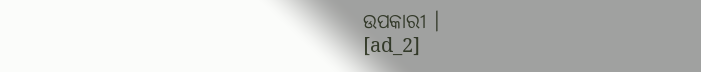ଉପକାରୀ ।
[ad_2]